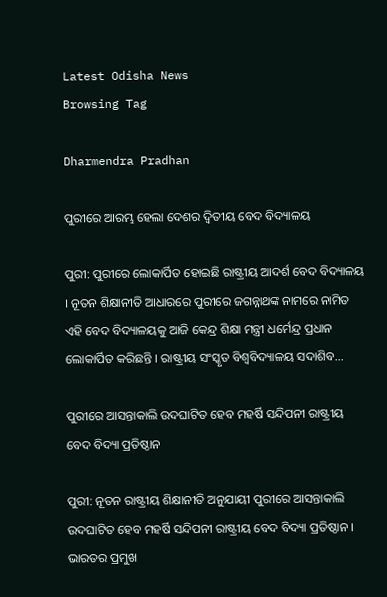Latest Odisha News
Browsing Tag

Dharmendra Pradhan

ପୁରୀରେ ଆରମ୍ଭ ହେଲା ଦେଶର ଦ୍ୱିତୀୟ ବେଦ ବିଦ୍ୟାଳୟ

ପୁରୀ: ପୁରୀରେ ଲୋକାର୍ପିତ ହୋଇଛି ରାଷ୍ଟ୍ରୀୟ ଆଦର୍ଶ ବେଦ ବିଦ୍ୟାଳୟ । ନୂତନ ଶିକ୍ଷାନୀତି ଆଧାରରେ ପୁରୀରେ ଜଗନ୍ନାଥଙ୍କ ନାମରେ ନାମିତ ଏହି ବେଦ ବିଦ୍ୟାଳୟକୁ ଆଜି କେନ୍ଦ୍ର ଶିକ୍ଷା ମନ୍ତ୍ରୀ ଧର୍ମେନ୍ଦ୍ର ପ୍ରଧାନ ଲୋକାର୍ପିତ କରିଛନ୍ତି । ରାଷ୍ଟ୍ରୀୟ ସଂସ୍କୃତ ବିଶ୍ୱବିଦ୍ୟାଳୟ ସଦାଶିବ…

ପୁରୀରେ ଆସନ୍ତାକାଲି ଉଦଘାଟିତ ହେବ ମହର୍ଷି ସନ୍ଦିପନୀ ରାଷ୍ଟ୍ରୀୟ ବେଦ ବିଦ୍ୟା ପ୍ରତିଷ୍ଠାନ

ପୁରୀ: ନୂତନ ରାଷ୍ଟ୍ରୀୟ ଶିକ୍ଷାନୀତି ଅନୁଯାୟୀ ପୁରୀରେ ଆସନ୍ତାକାଲି ଉଦଘାଟିତ ହେବ ମହର୍ଷି ସନ୍ଦିପନୀ ରାଷ୍ଟ୍ରୀୟ ବେଦ ବିଦ୍ୟା ପ୍ରତିଷ୍ଠାନ । ଭାରତର ପ୍ରମୁଖ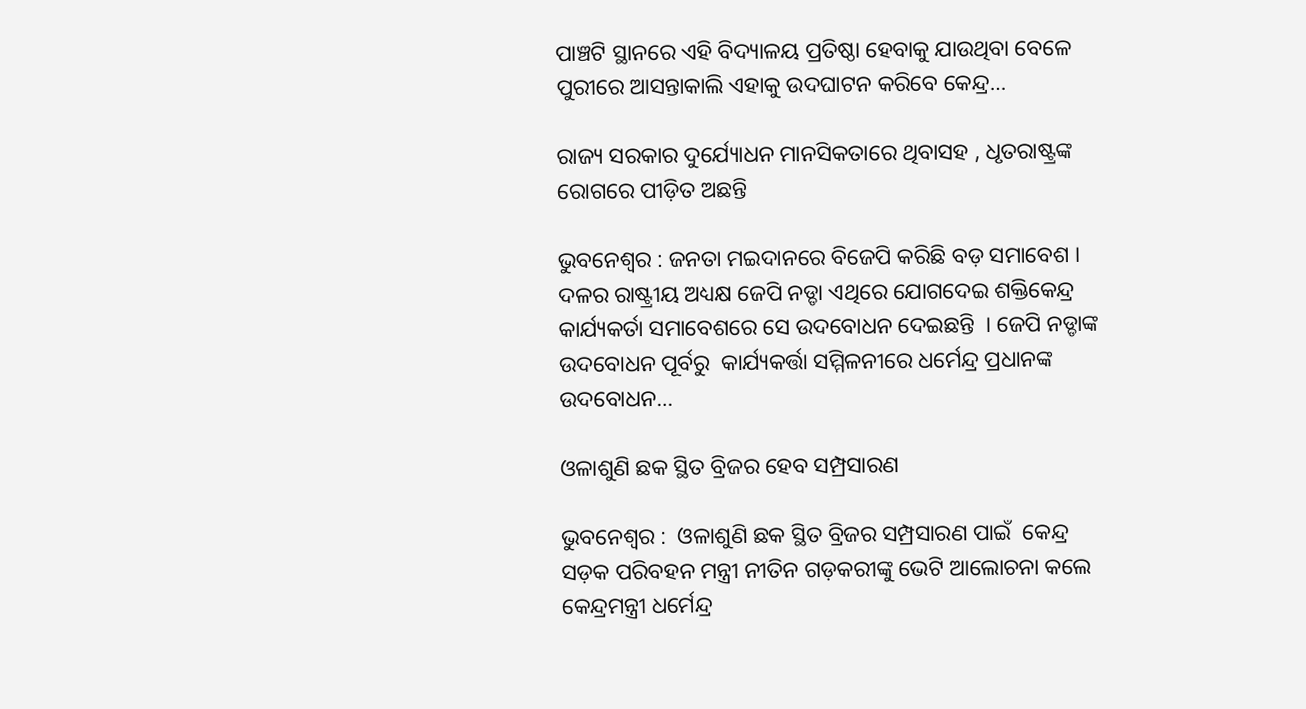ପାଞ୍ଚଟି ସ୍ଥାନରେ ଏହି ବିଦ୍ୟାଳୟ ପ୍ରତିଷ୍ଠା ହେବାକୁ ଯାଉଥିବା ବେଳେ ପୁରୀରେ ଆସନ୍ତାକାଲି ଏହାକୁ ଉଦଘାଟନ କରିବେ କେନ୍ଦ୍ର…

ରାଜ୍ୟ ସରକାର ଦୁର୍ଯ୍ୟୋଧନ ମାନସିକତାରେ ଥିବାସହ , ଧୃତରାଷ୍ଟ୍ରଙ୍କ ରୋଗରେ ପୀଡ଼ିତ ଅଛନ୍ତି

ଭୁବନେଶ୍ୱର : ଜନତା ମଇଦାନରେ ବିଜେପି କରିଛି ବଡ଼ ସମାବେଶ । ଦଳର ରାଷ୍ଟ୍ରୀୟ ଅଧ୍ୟକ୍ଷ ଜେପି ନଡ୍ଡା ଏଥିରେ ଯୋଗଦେଇ ଶକ୍ତିକେନ୍ଦ୍ର କାର୍ଯ୍ୟକର୍ତା ସମାବେଶରେ ସେ ଉଦବୋଧନ ଦେଇଛନ୍ତି  । ଜେପି ନଡ୍ଡାଙ୍କ ଉଦବୋଧନ ପୂର୍ବରୁ  କାର୍ଯ୍ୟକର୍ତ୍ତା ସମ୍ମିଳନୀରେ ଧର୍ମେନ୍ଦ୍ର ପ୍ରଧାନଙ୍କ ଉଦବୋଧନ…

ଓଳାଶୁଣି ଛକ ସ୍ଥିତ ବ୍ରିଜର ହେବ ସମ୍ପ୍ରସାରଣ

ଭୁବନେଶ୍ବର :  ଓଳାଶୁଣି ଛକ ସ୍ଥିତ ବ୍ରିଜର ସମ୍ପ୍ରସାରଣ ପାଇଁ  କେନ୍ଦ୍ର ସଡ଼କ ପରିବହନ ମନ୍ତ୍ରୀ ନୀତିନ ଗଡ଼କରୀଙ୍କୁ ଭେଟି ଆଲୋଚନା କଲେ କେନ୍ଦ୍ରମନ୍ତ୍ରୀ ଧର୍ମେନ୍ଦ୍ର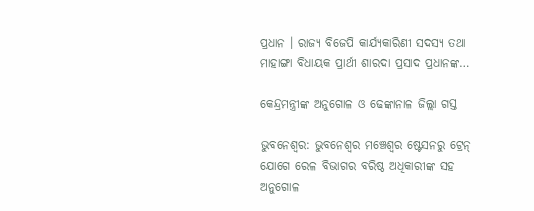ପ୍ରଧାନ । ରାଜ୍ୟ ବିଜେପି କାର୍ଯ୍ୟକାରିଣୀ ସଦସ୍ୟ ତଥା ମାହାଙ୍ଗା ବିଧାୟକ ପ୍ରାର୍ଥୀ ଶାରଦା ପ୍ରସାଦ ପ୍ରଧାନଙ୍କ…

କେନ୍ଦ୍ରମନ୍ତ୍ରୀଙ୍କ ଅନୁଗୋଳ ଓ ଢେଙ୍କାନାଳ ଜିଲ୍ଲା ଗସ୍ତ

ଭୁବନେଶ୍ୱର: ଭୁବନେଶ୍ୱର ମଞ୍ଚେଶ୍ୱର ଷ୍ଟେସନରୁ ଟ୍ରେନ୍ ଯୋଗେ ରେଳ ବିଭାଗର ବରିଷ୍ଠ ଅଧିକାରୀଙ୍କ ସହ ଅନୁଗୋଳ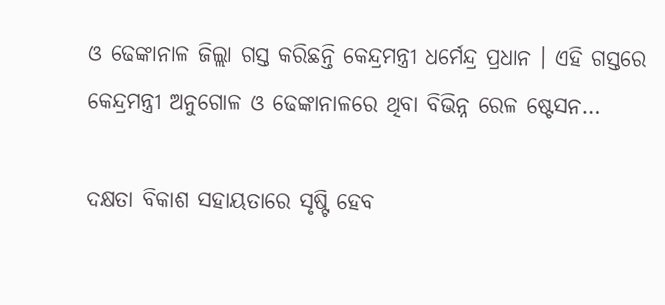ଓ ଢେଙ୍କାନାଳ ଜିଲ୍ଲା ଗସ୍ତ କରିଛନ୍ତି କେନ୍ଦ୍ରମନ୍ତ୍ରୀ ଧର୍ମେନ୍ଦ୍ର ପ୍ରଧାନ । ଏହି ଗସ୍ତରେ କେନ୍ଦ୍ରମନ୍ତ୍ରୀ ଅନୁଗୋଳ ଓ ଢେଙ୍କାନାଳରେ ଥିବା ବିଭିନ୍ନ ରେଳ ଷ୍ଟେସନ…

ଦକ୍ଷତା ବିକାଶ ସହାୟତାରେ ସୃଷ୍ଟି ହେବ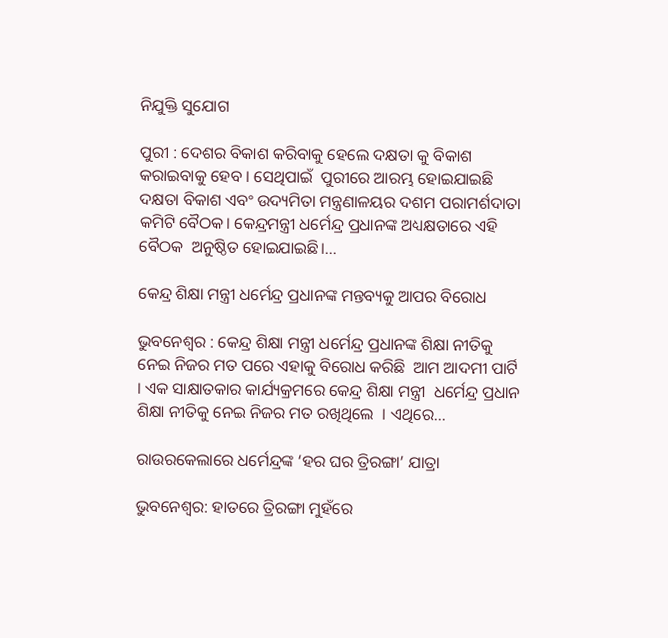ନିଯୁକ୍ତି ସୁଯୋଗ

ପୁରୀ : ଦେଶର ବିକାଶ କରିବାକୁ ହେଲେ ଦକ୍ଷତା କୁ ବିକାଶ କରାଇବାକୁ ହେବ । ସେଥିପାଇଁ  ପୁରୀରେ ଆରମ୍ଭ ହୋଇଯାଇଛି  ଦକ୍ଷତା ବିକାଶ ଏବଂ ଉଦ୍ୟମିତା ମନ୍ତ୍ରଣାଳୟର ଦଶମ ପରାମର୍ଶଦାତା କମିଟି ବୈଠକ। କେନ୍ଦ୍ରମନ୍ତ୍ରୀ ଧର୍ମେନ୍ଦ୍ର ପ୍ରଧାନଙ୍କ ଅଧ୍ୟକ୍ଷତାରେ ଏହି ବୈଠକ  ଅନୁଷ୍ଠିତ ହୋଇଯାଇଛି।…

କେନ୍ଦ୍ର ଶିକ୍ଷା ମନ୍ତ୍ରୀ ଧର୍ମେନ୍ଦ୍ର ପ୍ରଧାନଙ୍କ ମନ୍ତବ୍ୟକୁ ଆପର ବିରୋଧ

ଭୁବନେଶ୍ୱର : କେନ୍ଦ୍ର ଶିକ୍ଷା ମନ୍ତ୍ରୀ ଧର୍ମେନ୍ଦ୍ର ପ୍ରଧାନଙ୍କ ଶିକ୍ଷା ନୀତିକୁ ନେଇ ନିଜର ମତ ପରେ ଏହାକୁ ବିରୋଧ କରିଛି  ଆମ ଆଦମୀ ପାର୍ଟି  । ଏକ ସାକ୍ଷାତକାର କାର୍ଯ୍ୟକ୍ରମରେ କେନ୍ଦ୍ର ଶିକ୍ଷା ମନ୍ତ୍ରୀ  ଧର୍ମେନ୍ଦ୍ର ପ୍ରଧାନ ଶିକ୍ଷା ନୀତିକୁ ନେଇ ନିଜର ମତ ରଖିଥିଲେ  । ଏଥିରେ…

ରାଉରକେଲାରେ ଧର୍ମେନ୍ଦ୍ରଙ୍କ ‘ହର ଘର ତ୍ରିରଙ୍ଗା’ ଯାତ୍ରା

ଭୁବନେଶ୍ୱର: ହାତରେ ତ୍ରିରଙ୍ଗା ମୁହଁରେ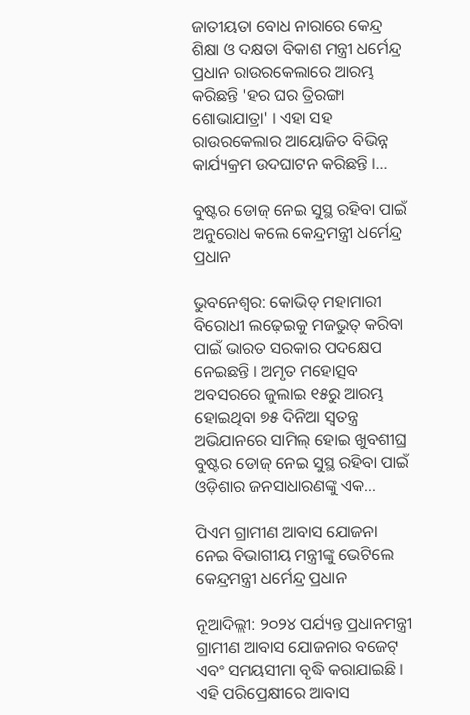ଜାତୀୟତା ବୋଧ ନାରାରେ କେନ୍ଦ୍ର ଶିକ୍ଷା ଓ ଦକ୍ଷତା ବିକାଶ ମନ୍ତ୍ରୀ ଧର୍ମେନ୍ଦ୍ର ପ୍ରଧାନ ରାଉରକେଲାରେ ଆରମ୍ଭ କରିଛନ୍ତି 'ହର ଘର ତ୍ରିରଙ୍ଗା ଶୋଭାଯାତ୍ରା' । ଏହା ସହ ରାଉରକେଲାର ଆୟୋଜିତ ବିଭିନ୍ନ କାର୍ଯ୍ୟକ୍ରମ ଉଦଘାଟନ କରିଛନ୍ତି ।…

ବୁଷ୍ଟର ଡୋଜ୍ ନେଇ ସୁସ୍ଥ ରହିବା ପାଇଁ ଅନୁରୋଧ କଲେ କେନ୍ଦ୍ରମନ୍ତ୍ରୀ ଧର୍ମେନ୍ଦ୍ର ପ୍ରଧାନ

ଭୁବନେଶ୍ୱର: କୋଭିଡ୍ ମହାମାରୀ ବିରୋଧୀ ଲଢ଼େଇକୁ ମଜଭୁତ୍ କରିବା ପାଇଁ ଭାରତ ସରକାର ପଦକ୍ଷେପ ନେଇଛନ୍ତି । ଅମୃତ ମହୋତ୍ସବ ଅବସରରେ ଜୁଲାଇ ୧୫ରୁ ଆରମ୍ଭ ହୋଇଥିବା ୭୫ ଦିନିଆ ସ୍ୱତନ୍ତ୍ର ଅଭିଯାନରେ ସାମିଲ୍ ହୋଇ ଖୁବଶୀଘ୍ର ବୁଷ୍ଟର ଡୋଜ୍ ନେଇ ସୁସ୍ଥ ରହିବା ପାଇଁ ଓଡ଼ିଶାର ଜନସାଧାରଣଙ୍କୁ ଏକ…

ପିଏମ ଗ୍ରାମୀଣ ଆବାସ ଯୋଜନା ନେଇ ବିଭାଗୀୟ ମନ୍ତ୍ରୀଙ୍କୁ ଭେଟିଲେ କେନ୍ଦ୍ରମନ୍ତ୍ରୀ ଧର୍ମେନ୍ଦ୍ର ପ୍ରଧାନ

ନୂଆଦିଲ୍ଲୀ: ୨୦୨୪ ପର୍ଯ୍ୟନ୍ତ ପ୍ରଧାନମନ୍ତ୍ରୀ ଗ୍ରାମୀଣ ଆବାସ ଯୋଜନାର ବଜେଟ୍ ଏବଂ ସମୟସୀମା ବୃଦ୍ଧି କରାଯାଇଛି । ଏହି ପରିପ୍ରେକ୍ଷୀରେ ଆବାସ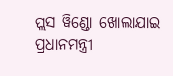ପ୍ଲସ ୱିଣ୍ଡୋ ଖୋଲାଯାଇ ପ୍ରଧାନମନ୍ତ୍ରୀ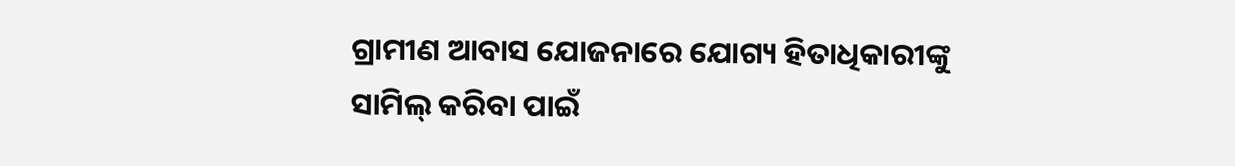ଗ୍ରାମୀଣ ଆବାସ ଯୋଜନାରେ ଯୋଗ୍ୟ ହିତାଧିକାରୀଙ୍କୁ ସାମିଲ୍ କରିବା ପାଇଁ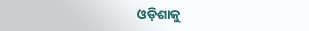ଓଡ଼ିଶାକୁ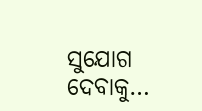ସୁଯୋଗ ଦେବାକୁ…